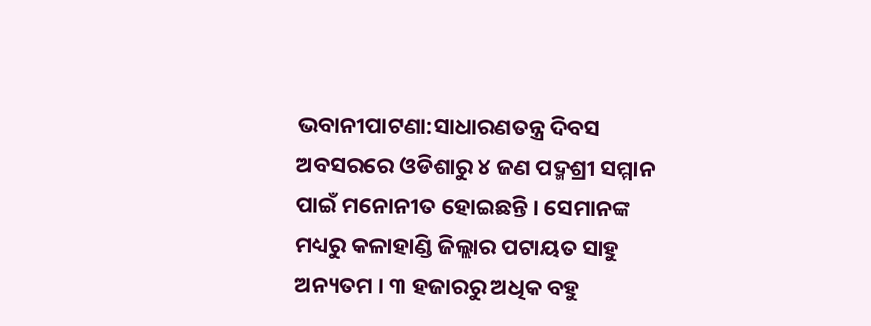ଭବାନୀପାଟଣା:ସାଧାରଣତନ୍ତ୍ର ଦିବସ ଅବସରରେ ଓଡିଶାରୁ ୪ ଜଣ ପଦ୍ମଶ୍ରୀ ସମ୍ମାନ ପାଇଁ ମନୋନୀତ ହୋଇଛନ୍ତି । ସେମାନଙ୍କ ମଧ୍ୟରୁ କଳାହାଣ୍ଡି ଜିଲ୍ଲାର ପଟାୟତ ସାହୁ ଅନ୍ୟତମ । ୩ ହଜାରରୁ ଅଧିକ ବହୁ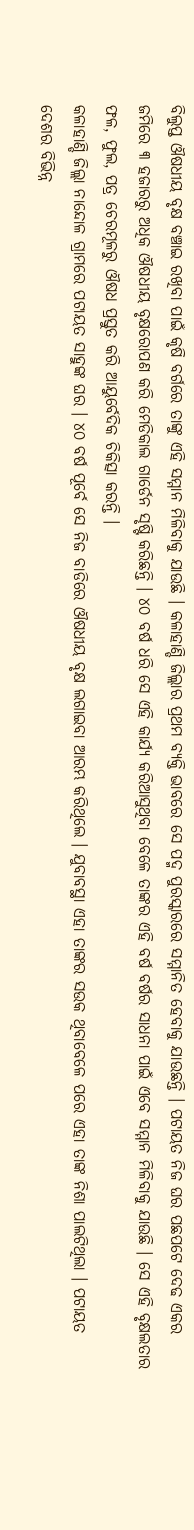ବିଲୁପ୍ତ ଔଷଧୀୟ ବୃକ୍ଷ ବଞ୍ଚାଇ ରଖିବା ପାଇଁ କୃଷି ବର୍ଗରେ ତାଙ୍କୁ ଏହି ସମ୍ମାନ ମିଳିବାକୁ ଯାଉଛି । କଳାହାଣ୍ଡି ଜିଲ୍ଲାର ପ୍ରଥମ ବ୍ୟକ୍ତି ଭାବରେ ସେ ପଦ୍ମ ପୁରସ୍କାରରେ ସମ୍ମାନିତ ହେବାକୁ ଯାଉଛନ୍ତି । ପଟାୟତ ନିଜ ଘର ପଛପଟେ ଦେଢ ଏକର ଜମିରେ ୩ ହଜାରରୁ ଅଧିକ ଔଷଧୀୟ ବୃକ୍ଷରୋପଣ କରି ମେଡିକାଲ ଗାର୍ଡେନ ସୃଷ୍ଟି କରିଛନ୍ତି । ୪୦ ବର୍ଷ ଧରି ସେ ଏହି କାର୍ଯ୍ୟ କରିଆସୁଥିବା ବେଳେ ତାଙ୍କର ଏହି ବର୍ଷ ବର୍ଷର ସାଧନା ପାଇଁ ଏବେ ସମ୍ମାନ ମିଳିବାକୁ ଯାଉଛି । ସେ ଏହି ବୃକ୍ଷଲତାର ଫଳ, ଫୁଲ, ପତ୍ର ଚେରମୂଳରୁ ଔଷଧ ପ୍ରସ୍ତୁତ କରି ଆୟୁର୍ବେଦିକ ଚିକିତ୍ସା କରନ୍ତି ।
କଳାହାଣ୍ଡି ଜିଲ୍ଲା ନାନ୍ଦୋଳ ଗ୍ରାମରେ ପଟାୟତ ସାହୁଙ୍କ ଘର । ୪୦ ବର୍ଷ ପୂର୍ବେ ସେ ନିଜ ବାଡିରେ ଔଷଧୀୟ ବୃକ୍ଷ ଲଗାଇବା ଆରମ୍ଭ କରିଥିଲେ । ଯୁବାବସ୍ଥା ଏହା ତାଙ୍କର ସଉକ ଥିବାବେଳେ ପରେ ଏହା ତାଙ୍କ ନିଶା ପାଲଟିଥିଲା । ପଟାୟତ ଦେଶର ବିଭିନ୍ନ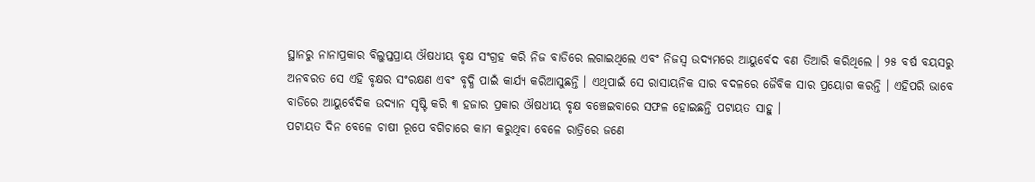ସ୍ଥାନରୁ ନାନାପ୍ରକାର ବିଲୁପ୍ତପ୍ରାୟ ଔଷଧୀୟ ବୃକ୍ଷ ସଂଗ୍ରହ କରି ନିଜ ବାଡିରେ ଲଗାଇଥିଲେ ଏବଂ ନିଜସ୍ବ ଉଦ୍ୟମରେ ଆୟୁର୍ବେଦ ବଣ ତିଆରି କରିଥିଲେ । ୨୫ ବର୍ଷ ବୟସରୁ ଅନବରତ ସେ ଏହି ବୃକ୍ଷର ସଂରକ୍ଷଣ ଏବଂ ବୃଦ୍ଧି ପାଇଁ କାର୍ଯ୍ୟ କରିଆସୁଛନ୍ତି । ଏଥିପାଇଁ ସେ ରାସାୟନିକ ସାର ବଦଳରେ ଜୈବିକ ସାର ପ୍ରୟୋଗ କରନ୍ତି । ଏହିପରି ଭାବେ ବାଡିରେ ଆୟୁର୍ବେଦିକ ଉଦ୍ୟାନ ସୃଷ୍ଟି କରି ୩ ହଜାର ପ୍ରକାର ଔଷଧୀୟ ବୃକ୍ଷ ବଞ୍ଚେଇବାରେ ସଫଳ ହୋଇଛନ୍ତି ପଟାୟତ ସାହୁ ।
ପଟାୟତ ଦିନ ବେଳେ ଚାଷୀ ରୂପେ ବଗିଚାରେ କାମ କରୁଥିବା ବେଳେ ରାତ୍ରିରେ ଜଣେ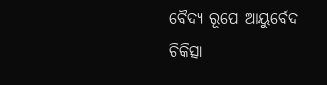ବୈଦ୍ୟ ରୂପେ ଆୟୁର୍ବେଦ ଚିକିତ୍ସା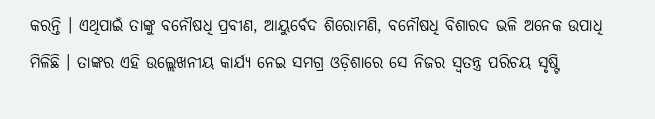କରନ୍ତି । ଏଥିପାଇଁ ତାଙ୍କୁ ବନୌଷଧି ପ୍ରବୀଣ, ଆୟୁର୍ବେଦ ଶିରୋମଣି, ବନୌଷଧି ବିଶାରଦ ଭଳି ଅନେକ ଉପାଧି ମିଳିଛି । ତାଙ୍କର ଏହି ଉଲ୍ଲେଖନୀୟ କାର୍ଯ୍ୟ ନେଇ ସମଗ୍ର ଓଡ଼ିଶାରେ ସେ ନିଜର ସ୍ଵତନ୍ତ୍ର ପରିଚୟ ସୃଷ୍ଟି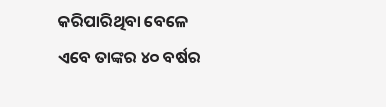କରିପାରିଥିବା ବେଳେ ଏବେ ତାଙ୍କର ୪୦ ବର୍ଷର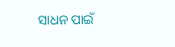ସାଧନ ପାଇଁ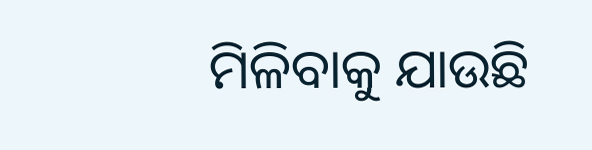ମିଳିବାକୁ ଯାଉଛି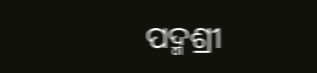ପଦ୍ମଶ୍ରୀ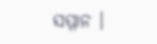ସମ୍ମାନ ।